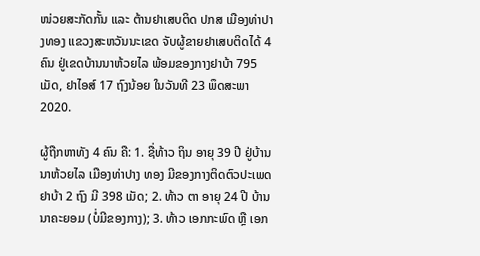ໜ່ວຍສະກັດກັ້ນ ແລະ ຕ້ານຢາເສບຕິດ ປກສ ເມືອງທ່າປາງທອງ ແຂວງສະຫວັນນະເຂດ ຈັບຜູ້ຂາຍຢາເສບຕິດໄດ້ 4 ຄົນ ຢູ່ເຂດບ້ານນາຫ້ວຍໄລ ພ້ອມຂອງກາງຢາບ້າ 795 ເມັດ, ຢາໄອສ໌ 17 ຖົງນ້ອຍ ໃນວັນທີ 23 ພຶດສະພາ 2020.

ຜູ້ຖືກຫາທັງ 4 ຄົນ ຄື: 1. ຊື່ທ້າວ ຖິນ ອາຍຸ 39 ປີ ຢູ່ບ້ານນາຫ້ວຍໄລ ເມືອງທ່າປາງ ທອງ ມີຂອງກາງຕິດຕົວປະເພດ ຢາບ້າ 2 ຖົງ ມີ 398 ເມັດ; 2. ທ້າວ ຕາ ອາຍຸ 24 ປີ ບ້ານນາຄະຍອມ (ບໍ່ມີຂອງກາງ); 3. ທ້າວ ເອກກະພົດ ຫຼື ເອກ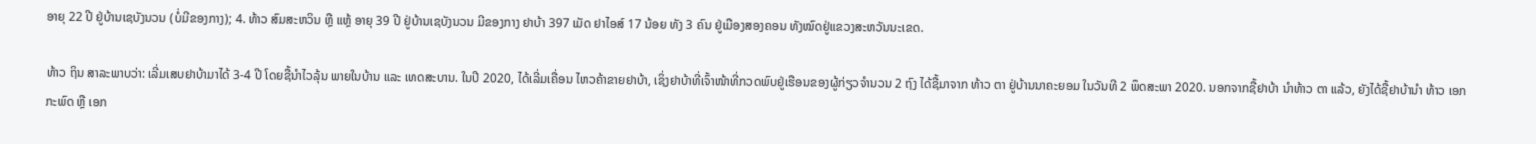ອາຍຸ 22 ປີ ຢູ່ບ້ານເຊບັງນວນ (ບໍ່ມີຂອງກາງ); 4. ທ້າວ ສົມສະຫວິນ ຫຼື ແຫຼ້ ອາຍຸ 39 ປີ ຢູ່ບ້ານເຊບັງນວນ ມີຂອງກາງ ຢາບ້າ 397 ເມັດ ຢາໄອສ໌ 17 ນ້ອຍ ທັງ 3 ຄົນ ຢູ່ເມືອງສອງຄອນ ທັງໝົດຢູ່ແຂວງສະຫວັນນະເຂດ.

ທ້າວ ຖິນ ສາລະພາບວ່າ: ເລີ່ມເສບຢາບ້າມາໄດ້ 3-4 ປີ ໂດຍຊື້ນໍາໄວລຸ້ນ ພາຍໃນບ້ານ ແລະ ເທດສະບານ. ໃນປີ 2020, ໄດ້ເລີ່ມເຄື່ອນ ໄຫວຄ້າຂາຍຢາບ້າ, ເຊິ່ງຢາບ້າທີ່ເຈົ້າໜ້າທີ່ກວດພົບຢູ່ເຮືອນຂອງຜູ້ກ່ຽວຈຳນວນ 2 ຖົງ ໄດ້ຊື້ມາຈາກ ທ້າວ ຕາ ຢູ່ບ້ານນາຄະຍອມ ໃນວັນທີ 2 ພຶດສະພາ 2020. ນອກຈາກຊື້ຢາບ້າ ນຳທ້າວ ຕາ ແລ້ວ, ຍັງໄດ້ຊື້ຢາບ້ານຳ ທ້າວ ເອກກະພົດ ຫຼື ເອກ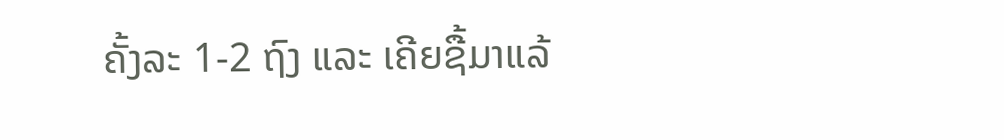ຄັ້ງລະ 1-2 ຖົງ ແລະ ເຄີຍຊື້ມາແລ້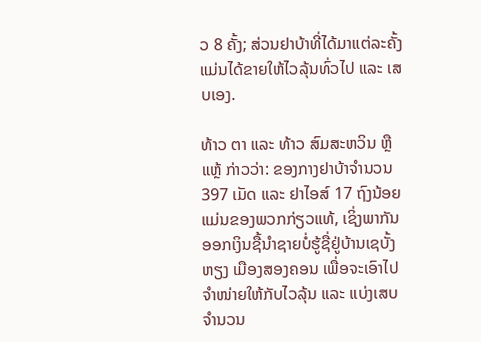ວ 8 ຄັ້ງ; ສ່ວນຢາບ້າທີ່ໄດ້ມາແຕ່ລະຄັ້ງແມ່ນໄດ້ຂາຍໃຫ້ໄວລຸ້ນທົ່ວໄປ ແລະ ເສບເອງ.

ທ້າວ ຕາ ແລະ ທ້າວ ສົມສະຫວິນ ຫຼື ແຫຼ້ ກ່າວວ່າ: ຂອງກາງຢາບ້າຈຳນວນ 397 ເມັດ ແລະ ຢາໄອສ໌ 17 ຖົງນ້ອຍ ແມ່ນຂອງພວກກ່ຽວແທ້, ເຊິ່ງພາກັນອອກເງິນຊື້ນຳຊາຍບໍ່ຮູ້ຊື່ຢູ່ບ້ານເຊບັ້ງຫຽງ ເມືອງສອງຄອນ ເພື່ອຈະເອົາໄປຈຳໜ່າຍໃຫ້ກັບໄວລຸ້ນ ແລະ ແບ່ງເສບຈຳນວນ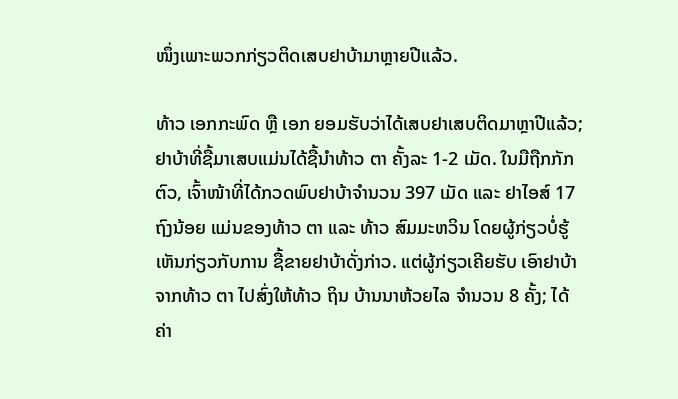ໜຶ່ງເພາະພວກກ່ຽວຕິດເສບຢາບ້າມາຫຼາຍປີແລ້ວ.

ທ້າວ ເອກກະພົດ ຫຼື ເອກ ຍອມຮັບວ່າໄດ້ເສບຢາເສບຕິດມາຫຼາປີແລ້ວ; ຢາບ້າທີ່ຊື້ມາເສບແມ່ນໄດ້ຊື້ນຳທ້າວ ຕາ ຄັ້ງລະ 1-2 ເມັດ. ໃນມືຖືກກັກຕົວ, ເຈົ້າໜ້າທີ່ໄດ້ກວດພົບຢາບ້າຈຳນວນ 397 ເມັດ ແລະ ຢາໄອສ໌ 17 ຖົງນ້ອຍ ແມ່ນຂອງທ້າວ ຕາ ແລະ ທ້າວ ສົມມະຫວິນ ໂດຍຜູ້ກ່ຽວບໍ່ຮູ້ເຫັນກ່ຽວກັບການ ຊື້ຂາຍຢາບ້າດັ່ງກ່າວ. ແຕ່ຜູ້ກ່ຽວເຄີຍຮັບ ເອົາຢາບ້າຈາກທ້າວ ຕາ ໄປສົ່ງໃຫ້ທ້າວ ຖິນ ບ້ານນາຫ້ວຍໄລ ຈຳນວນ 8 ຄັ້ງ; ໄດ້ຄ່າ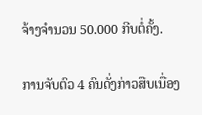ຈ້າງຈຳນວນ 50.000 ກີບຕໍ່ຄັ້ງ.

ການຈັບຕົວ 4 ຄົນດັ່ງກ່າວສືບເນື່ອງ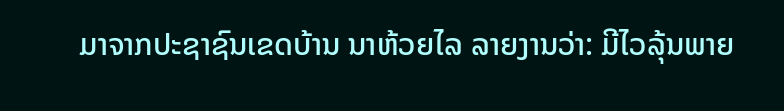ມາຈາກປະຊາຊົນເຂດບ້ານ ນາຫ້ວຍໄລ ລາຍງານວ່າ: ມີໄວລຸ້ນພາຍ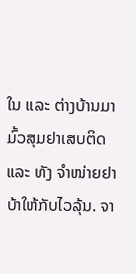ໃນ ແລະ ຕ່າງບ້ານມາມົ້ວສຸມຢາເສບຕິດ ແລະ ທັງ ຈຳໜ່າຍຢາບ້າໃຫ້ກັບໄວລຸ້ນ. ຈາ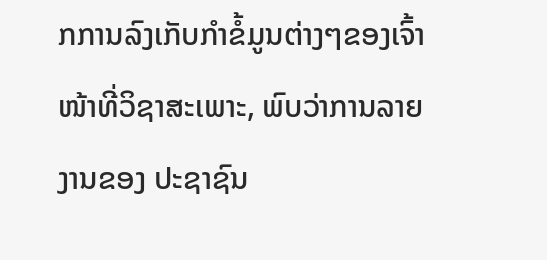ກການລົງເກັບກຳຂໍ້ມູນຕ່າງໆຂອງເຈົ້າໜ້າທີ່ວິຊາສະເພາະ, ພົບວ່າການລາຍງານຂອງ ປະຊາຊົນ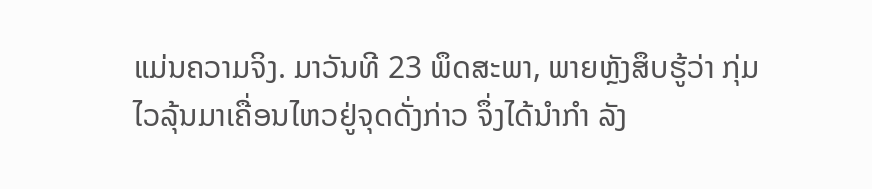ແມ່ນຄວາມຈິງ. ມາວັນທີ 23 ພຶດສະພາ, ພາຍຫຼັງສຶບຮູ້ວ່າ ກຸ່ມໄວລຸ້ນມາເຄື່ອນໄຫວຢູ່ຈຸດດັ່ງກ່າວ ຈຶ່ງໄດ້ນຳກຳ ລັງ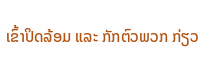ເຂົ້າປິດລ້ອມ ແລະ ກັກຕົວພວກ ກ່ຽວ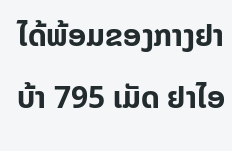ໄດ້ພ້ອມຂອງກາງຢາບ້າ 795 ເມັດ ຢາໄອ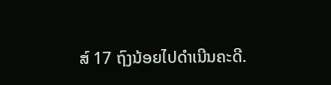ສ໌ 17 ຖົງນ້ອຍໄປດຳເນີນຄະດີ.